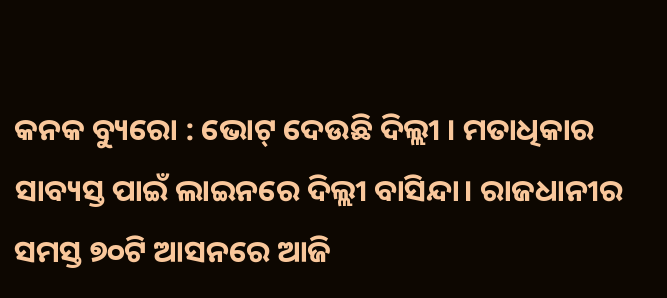କନକ ବ୍ୟୁରୋ : ଭୋଟ୍ ଦେଉଛି ଦିଲ୍ଲୀ । ମତାଧିକାର ସାବ୍ୟସ୍ତ ପାଇଁ ଲାଇନରେ ଦିଲ୍ଲୀ ବାସିନ୍ଦା। ରାଜଧାନୀର ସମସ୍ତ ୭୦ଟି ଆସନରେ ଆଜି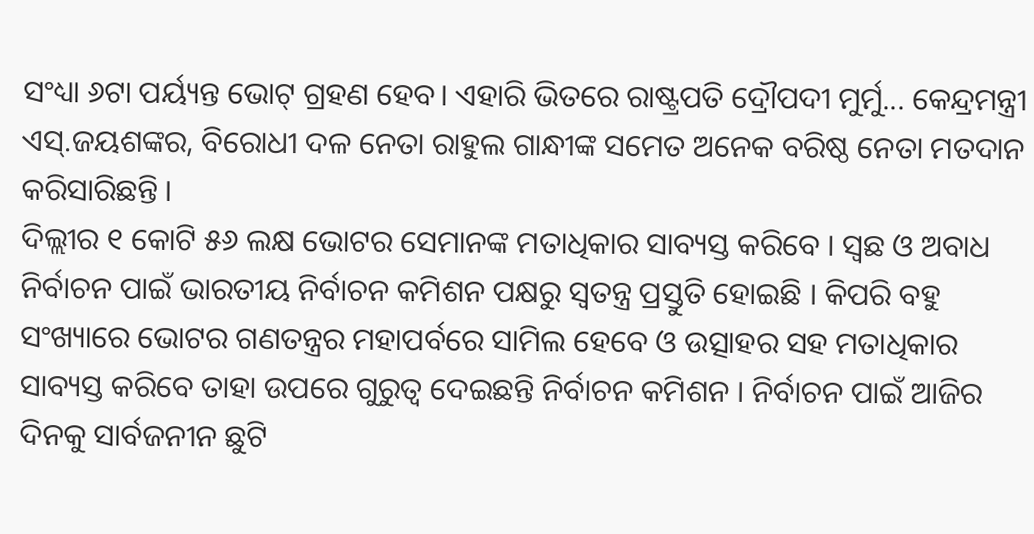ସଂଧ୍ୟା ୬ଟା ପର୍ୟ୍ୟନ୍ତ ଭୋଟ୍ ଗ୍ରହଣ ହେବ। ଏହାରି ଭିତରେ ରାଷ୍ଟ୍ରପତି ଦ୍ରୌପଦୀ ମୁର୍ମୁ... କେନ୍ଦ୍ରମନ୍ତ୍ରୀ ଏସ୍.ଜୟଶଙ୍କର, ବିରୋଧୀ ଦଳ ନେତା ରାହୁଲ ଗାନ୍ଧୀଙ୍କ ସମେତ ଅନେକ ବରିଷ୍ଠ ନେତା ମତଦାନ କରିସାରିଛନ୍ତି ।
ଦିଲ୍ଲୀର ୧ କୋଟି ୫୬ ଲକ୍ଷ ଭୋଟର ସେମାନଙ୍କ ମତାଧିକାର ସାବ୍ୟସ୍ତ କରିବେ । ସ୍ବଛ ଓ ଅବାଧ ନିର୍ବାଚନ ପାଇଁ ଭାରତୀୟ ନିର୍ବାଚନ କମିଶନ ପକ୍ଷରୁ ସ୍ବତନ୍ତ୍ର ପ୍ରସ୍ତୁତି ହୋଇଛି । କିପରି ବହୁ ସଂଖ୍ୟାରେ ଭୋଟର ଗଣତନ୍ତ୍ରର ମହାପର୍ବରେ ସାମିଲ ହେବେ ଓ ଉତ୍ସାହର ସହ ମତାଧିକାର ସାବ୍ୟସ୍ତ କରିବେ ତାହା ଉପରେ ଗୁରୁତ୍ବ ଦେଇଛନ୍ତି ନିର୍ବାଚନ କମିଶନ । ନିର୍ବାଚନ ପାଇଁ ଆଜିର ଦିନକୁ ସାର୍ବଜନୀନ ଛୁଟି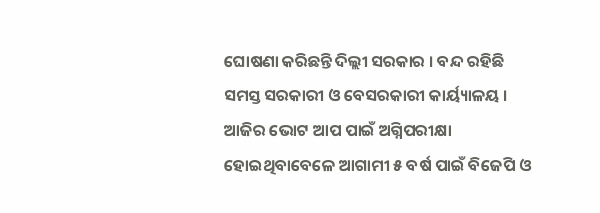ଘୋଷଣା କରିଛନ୍ତି ଦିଲ୍ଲୀ ସରକାର । ବନ୍ଦ ରହିଛି ସମସ୍ତ ସରକାରୀ ଓ ବେସରକାରୀ କାର୍ୟ୍ୟାଳୟ । ଆଜିର ଭୋଟ ଆପ ପାଇଁ ଅଗ୍ନିପରୀକ୍ଷା ହୋଇଥିବାବେଳେ ଆଗାମୀ ୫ ବର୍ଷ ପାଇଁ ବିଜେପି ଓ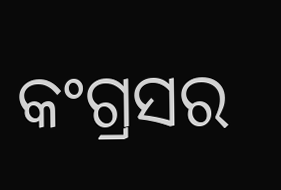କଂଗ୍ରସର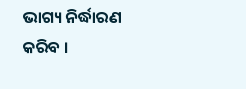ଭାଗ୍ୟ ନିର୍ଦ୍ଧାରଣ କରିବ ।